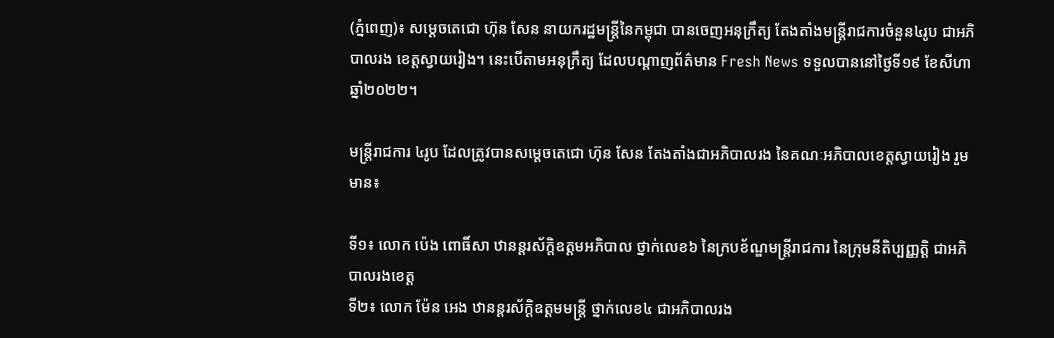(ភ្នំពេញ)៖ សម្ដេចតេជោ ហ៊ុន សែន នាយករដ្ឋមន្ដ្រីនៃកម្ពុជា បានចេញអនុក្រឹត្យ តែងតាំងមន្ដ្រីរាជការចំនួន៤រូប ជាអភិបាលរង ខេត្តស្វាយរៀង។ នេះបើតាមអនុក្រឹត្យ ដែលបណ្ដាញព័ត៌មាន Fresh News ទទួលបាននៅថ្ងៃទី១៩ ខែសីហា ឆ្នាំ២០២២។

មន្ដ្រីរាជការ ៤រូប ដែលត្រូវបានសម្ដេចតេជោ ហ៊ុន សែន តែងតាំងជាអភិបាលរង នៃគណៈអភិបាលខេត្តស្វាយរៀង រួមមាន៖

ទី១៖ លោក ប៉េង ពោធិ៍សា ឋានន្ដរស័ក្ដិឧត្ដមអភិបាល ថ្នាក់លេខ៦ នៃក្របខ័ណ្ឌមន្ដ្រីរាជការ នៃក្រុមនីតិប្បញ្ញត្ដិ ជាអភិបាលរងខេត្ត
ទី២៖ លោក ម៉ែន អេង ឋានន្ដរស័ក្ដិឧត្ដមមន្ដ្រី ថ្នាក់លេខ៤ ជាអភិបាលរង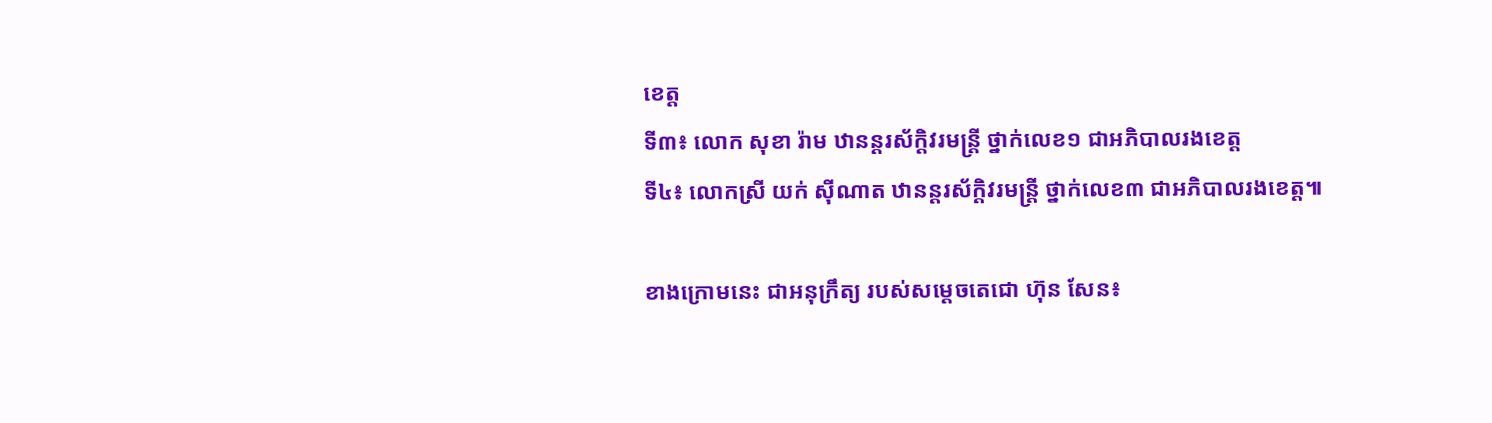ខេត្ត
ទី៣៖ លោក សុខា រ៉ាម ឋានន្ដរស័ក្ដិវរមន្ដ្រី ថ្នាក់លេខ១ ជាអភិបាលរងខេត្ត
ទី៤៖ លោកស្រី យក់ ស៊ីណាត ឋានន្ដរស័ក្ដិវរមន្ដ្រី ថ្នាក់លេខ៣ ជាអភិបាលរងខេត្ត៕

ខាងក្រោមនេះ ជាអនុក្រឹត្យ របស់សម្ដេចតេជោ ហ៊ុន សែន៖